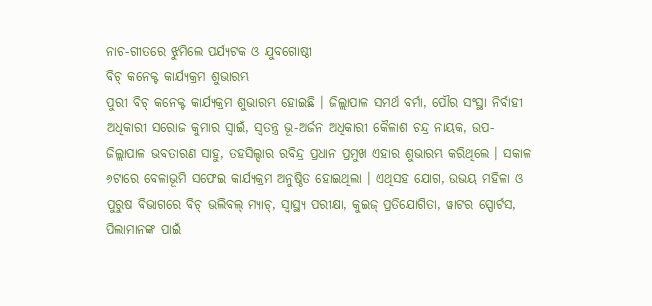ନାଚ-ଗୀତରେ ଝୁମିଲେ ପର୍ଯ୍ୟଟକ ଓ ଯୁବଗୋଷ୍ଠୀ
ବିଚ୍ କନେକ୍ଟ କାର୍ଯ୍ୟକ୍ରମ ଶୁଭାରମ୍ଭ
ପୁରୀ ବିଚ୍ କନେକ୍ଟ କାର୍ଯ୍ୟକ୍ରମ ଶୁଭାରମ୍ଭ ହୋଇଛି । ଜିଲ୍ଲାପାଳ ସମର୍ଥ ବର୍ମା, ପୌର ସଂସ୍ଥା ନିର୍ବାହୀ ଅଧିକାରୀ ସରୋଜ କୁମାର ସ୍ୱାଇଁ, ସ୍ୱତନ୍ତ୍ର ଭୂ-ଅର୍ଜନ ଅଧିକାରୀ କୈଳାଶ ଚନ୍ଦ୍ର ନାୟକ, ଉପ-ଜିଲ୍ଲାପାଳ ଭବତାରଣ ସାହୁ, ତହସିଲ୍ଦାର ରବିନ୍ଦ୍ର ପ୍ରଧାନ ପ୍ରମୁଖ ଏହାର ଶୁଭାରମ୍ଭ କରିଥିଲେ । ସକାଳ ୬ଟାରେ ବେଳାଭୂମି ସଫେଇ କାର୍ଯ୍ୟକ୍ରମ ଅନୁଷ୍ଠିତ ହୋଇଥିଲା । ଏଥିସହ ଯୋଗ, ଉଭୟ ମହିଳା ଓ ପୁରୁଷ ବିଭାଗରେ ବିଚ୍ ଭଲିବଲ୍ ମ୍ୟାଚ୍, ସ୍ୱାସ୍ଥ୍ୟ ପରୀକ୍ଷା, କୁଇଜ୍ ପ୍ରତିଯୋଗିତା, ୱାଟର ସ୍ପୋର୍ଟସ, ପିଲାମାନଙ୍କ ପାଇଁ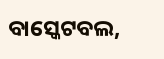ବାସ୍କେଟବଲ,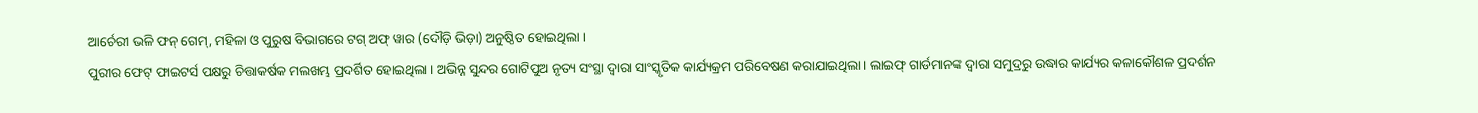ଆର୍ଚେରୀ ଭଳି ଫନ୍ ଗେମ୍, ମହିଳା ଓ ପୁରୁଷ ବିଭାଗରେ ଟଗ୍ ଅଫ୍ ୱାର (ଦୌଡ଼ି ଭିଡ଼ା) ଅନୁଷ୍ଠିତ ହୋଇଥିଲା ।
ପୁରୀର ଫେଟ୍ ଫାଇଟର୍ସ ପକ୍ଷରୁ ଚିତ୍ତାକର୍ଷକ ମଲଖମ୍ଭ ପ୍ରଦର୍ଶିତ ହୋଇଥିଲା । ଅଭିନ୍ନ ସୁନ୍ଦର ଗୋଟିପୁଅ ନୃତ୍ୟ ସଂସ୍ଥା ଦ୍ୱାରା ସାଂସ୍କୃତିକ କାର୍ଯ୍ୟକ୍ରମ ପରିବେଷଣ କରାଯାଇଥିଲା । ଲାଇଫ୍ ଗାର୍ଡମାନଙ୍କ ଦ୍ୱାରା ସମୁଦ୍ରରୁ ଉଦ୍ଧାର କାର୍ଯ୍ୟର କଳାକୌଶଳ ପ୍ରଦର୍ଶନ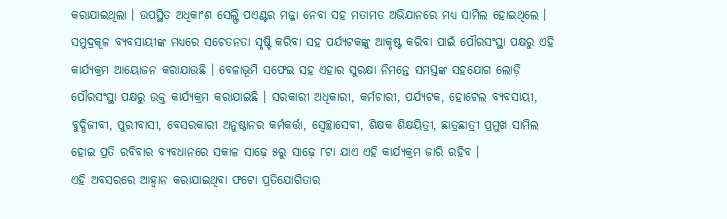କରାଯାଇଥିଲା । ଉପସ୍ଥିତ ଅଧିକାଂଶ ସେଲ୍ଫି ପଏଣ୍ଟର ମଜ୍ଜା ନେବା ସହ ମତାମତ ଅଭିଯାନରେ ମଧ୍ୟ ସାମିଲ ହୋଇଥିଲେ ।
ସମୁଦ୍ରକୂଳ ବ୍ୟବସାୟୀଙ୍କ ମଧ୍ୟରେ ସଚେତନତା ସୃଷ୍ଟି କରିବା ସହ ପର୍ଯ୍ୟଟକଙ୍କୁ ଆକୃଷ୍ଟ କରିବା ପାଇଁ ପୌରସଂସ୍ଥା ପକ୍ଷରୁ ଏହି କାର୍ଯ୍ୟକ୍ରମ ଆୟୋଜନ କରାଯାଉଛି । ବେଳାଭୂମି ସଫେଇ ସହ ଏହାର ସୁରକ୍ଷା ନିମନ୍ତେ ସମସ୍ତଙ୍କ ସହଯୋଗ ଲୋଡ଼ି ପୌରସଂସ୍ଥା ପକ୍ଷରୁ ଉକ୍ତ କାର୍ଯ୍ୟକ୍ରମ କରାଯାଇଛି । ସରକାରୀ ଅଧିକାରୀ, କର୍ମଚାରୀ, ପର୍ଯ୍ୟଟକ, ହୋଟେଲ ବ୍ୟବସାୟୀ, ବୁଦ୍ଧିଜୀବୀ, ପୁରୀବାସୀ, ବେସରକାରୀ ଅନୁଷ୍ଠାନର କର୍ମକର୍ତ୍ତା, ସ୍ୱେଚ୍ଛାସେବୀ, ଶିକ୍ଷକ ଶିକ୍ଷୟିତ୍ରୀ, ଛାତ୍ରଛାତ୍ରୀ ପ୍ରମୁଖ ସାମିଲ ହୋଇ ପ୍ରତି ରବିବାର ବ୍ୟବଧାନରେ ସକାଳ ସାଢ଼େ ୫ରୁ ସାଢ଼େ ୮ଟା ଯାଏ ଏହି କାର୍ଯ୍ୟକ୍ରମ ଜାରି ରହିବ ।
ଏହି ଅବସରରେ ଆହ୍ୱାନ କରାଯାଇଥିବା ଫଟୋ ପ୍ରତିଯୋଗିତାର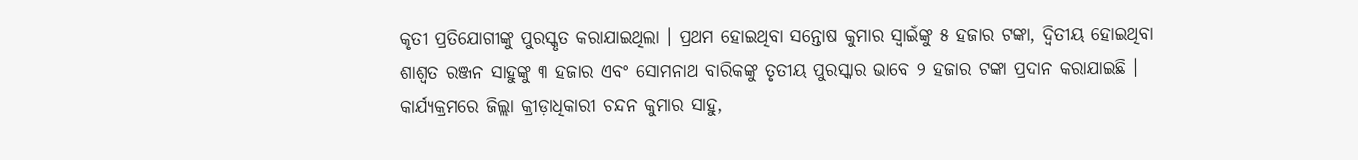କୃତୀ ପ୍ରତିଯୋଗୀଙ୍କୁ ପୁରସ୍କୃତ କରାଯାଇଥିଲା । ପ୍ରଥମ ହୋଇଥିବା ସନ୍ତୋଷ କୁମାର ସ୍ୱାଇଁଙ୍କୁ ୫ ହଜାର ଟଙ୍କା, ଦ୍ୱିତୀୟ ହୋଇଥିବା ଶାଶ୍ୱତ ରଞ୍ଜନ ସାହୁଙ୍କୁ ୩ ହଜାର ଏବଂ ସୋମନାଥ ବାରିକଙ୍କୁ ତୃତୀୟ ପୁରସ୍କାର ଭାବେ ୨ ହଜାର ଟଙ୍କା ପ୍ରଦାନ କରାଯାଇଛି । କାର୍ଯ୍ୟକ୍ରମରେ ଜିଲ୍ଲା କ୍ରୀଡ଼ାଧିକାରୀ ଚନ୍ଦନ କୁମାର ସାହୁ,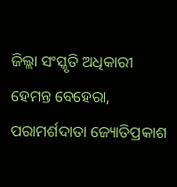ଜିଲ୍ଲା ସଂସ୍କୃତି ଅଧିକାରୀ ହେମନ୍ତ ବେହେରା, ପରାମର୍ଶଦାତା ଜ୍ୟୋତିପ୍ରକାଶ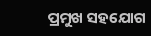ପ୍ରମୁଖ ସହଯୋଗ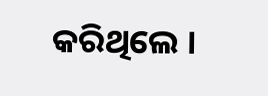କରିଥିଲେ ।